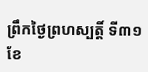ព្រឹកថ្ងៃព្រហស្បតិ៍្ត ទី៣១ ខែ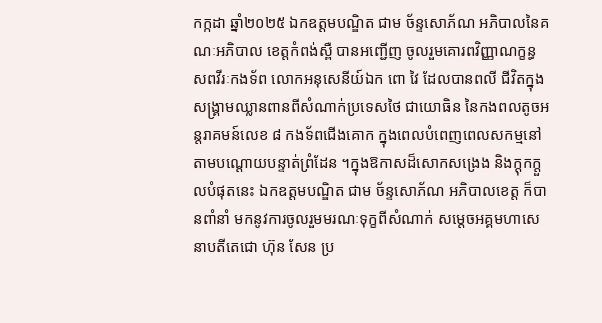កក្កដា ឆ្នាំ២០២៥ ឯកឧត្តមបណ្ឌិត ជាម ច័ន្ទសោភ័ណ អភិបាលនៃគណៈអភិបាល ខេត្តកំពង់ស្ពឺ បានអញ្ជើញ ចូលរួមគោរពវិញ្ញាណក្ខន្ធសពវីរៈកងទ័ព លោកអនុសេនីយ៍ឯក ពោ វៃ ដែលបានពលី ជីវិតក្នុងសង្រ្គាមឈ្លានពានពីសំណាក់ប្រទេសថៃ ជាយោធិន នៃកងពលតូចអន្តរាគមន៍លេខ ៨ កងទ័ពជើងគោក ក្នុងពេលបំពេញពេលសកម្មនៅតាមបណ្ដោយបន្ទាត់ព្រំដែន ។ក្នុងឱកាសដ៏សោកសង្រេង និងក្ដុកក្ដួលបំផុតនេះ ឯកឧត្ដមបណ្ឌិត ជាម ច័ន្ទសោភ័ណ អភិបាលខេត្ត ក៏បានពាំនាំ មកនូវការចូលរួមមរណៈទុក្ខពីសំណាក់ សម្តេចអគ្គមហាសេនាបតីតេជោ ហ៊ុន សែន ប្រ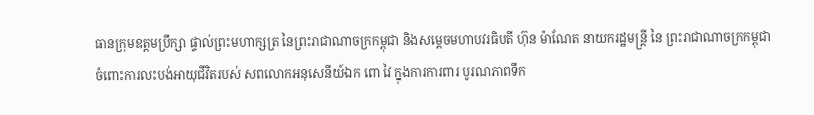ធានក្រុមឧត្តមប្រឹក្សា ផ្ទាល់ព្រះមហាក្សត្រ នៃព្រះរាជាណាចក្រកម្ពុជា និងសម្តេចមហាបវរធិបតី ហ៊ុន ម៉ាណែត នាយករដ្ឋមន្រ្តី នៃ ព្រះរាជាណាចក្រកម្ពុជា ចំពោះការលះបង់អាយុជីវិតរបស់ សពលោកអនុសេនីយ៍ឯក ពោ វៃ ក្នុងការការពារ បូរណភាពទឹក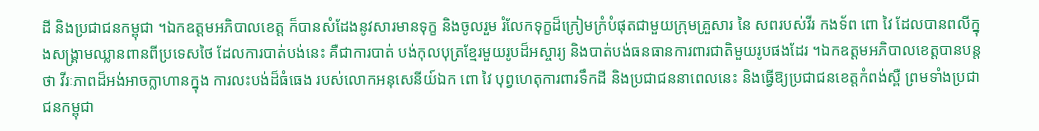ដី និងប្រជាជនកម្ពុជា ។ឯកឧត្តមអភិបាលខេត្ត ក៏បានសំដែងនូវសារមានទុក្ខ និងចូលរួម រំលែកទុក្ខដ៏ក្រៀមក្រំបំផុតជាមួយក្រុមគ្រួសារ នៃ សពរបស់វីរ កងទ័ព ពោ វៃ ដែលបានពលីក្នុងសង្គ្រាមឈ្លានពានពីប្រទេសថៃ ដែលការបាត់បង់នេះ គឺជាការបាត់ បង់កុលបុត្រខ្មែរមួយរូបដ៏អស្ចារ្យ និងបាត់បង់ធនធានការពារជាតិមួយរូបផងដែរ ។ឯកឧត្តមអភិបាលខេត្តបានបន្តថា វីរៈភាពដ៏អង់អាចក្លាហានក្នុង ការលះបង់ដ៏ធំធេង របស់លោកអនុសេនីយ៍ឯក ពោ វៃ បុព្វហេតុការពារទឹកដី និងប្រជាជននាពេលនេះ និងធ្វើឱ្យប្រជាជនខេត្តកំពង់ស្ពឺ ព្រមទាំងប្រជាជនកម្ពុជា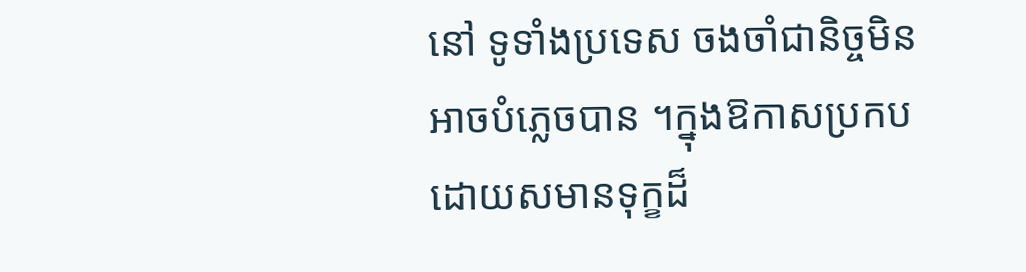នៅ ទូទាំងប្រទេស ចងចាំជានិច្ចមិនអាចបំភ្លេចបាន ។ក្នុងឱកាសប្រកបដោយសមានទុក្ខដ៏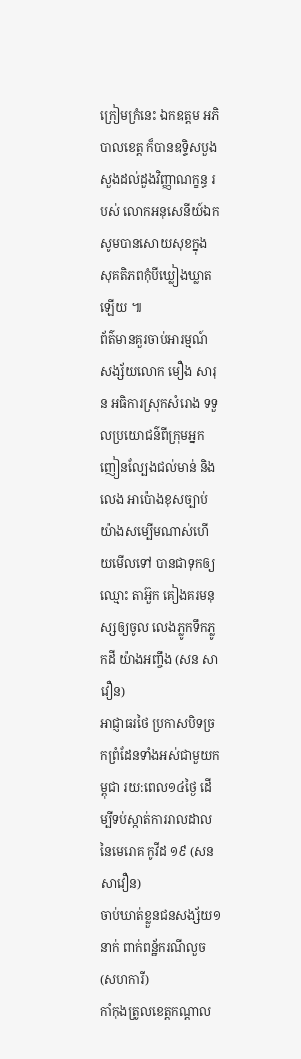ក្រៀមក្រំនេះ ឯកឧត្តម អភិបាលខេត្ត ក៏បានឧទ្ទិសបួងសួងដល់ដួងវិញ្ញាណក្ខន្ធ របស់ លោកអនុសេនីយ៍ឯក សូមបានសោយសុខក្នុង សុគតិភពកុំបីឃ្លៀងឃ្លាតឡើយ ៕
ព័ត៌មានគួរចាប់អារម្មណ៍
សង្ស័យលោក មឿង សារុន អធិការស្រុកសំរោង ទទួលប្រយោជន៌ពីក្រុមអ្នកញៀនល្បែងជល់មាន់ និងលេង អាប៉ោងខុសច្បាប់ យ៉ាងសម្បើមណាស់ហើយមើលទៅ បានជាទុកឲ្យឈ្មោះ តាអ៊ួក គៀងគរមនុស្សឲ្យចូល លេងភ្លូកទឹកភ្លូកដី យ៉ាងអញ្ចឹង (សន សាវឿន)
អាជ្ញាធរថៃ ប្រកាសបិទច្រកព្រំដែនទាំងអស់ជាមួយកម្ពុជា រយ:ពេល១៤ថ្ងៃ ដើម្បីទប់ស្កាត់ការរាលដាល នៃមេរោគ កូវីដ ១៩ (សន សាវឿន)
ចាប់ឃាត់ខ្លួនជនសង្ស័យ១នាក់ ពាក់ពន្ឋ័ករណីលួច (សហការី)
កាំកុងត្រូលខេត្តកណ្ដាល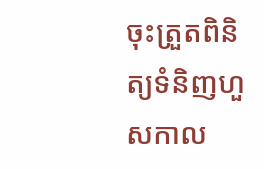ចុះត្រួតពិនិត្យទំនិញហួសកាល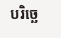បរិច្ឆេ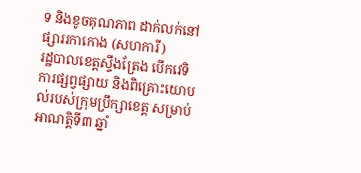ទ និងខូចគុណភាព ដាក់លក់នៅផ្សាររកាកោង (សហការី)
រដ្ឋបាលខេត្តស្ទឹងត្រែង បើកវេទិការផ្សព្វផ្សាយ និងពិគ្រោះយោបល់របស់ក្រុមប្រឹក្សាខេត្ត សម្រាប់អាណត្តិទី៣ ឆ្នាំ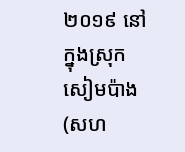២០១៩ នៅក្នុងស្រុកសៀមប៉ាង (សហ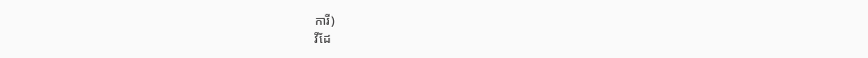ការី)
វីដែ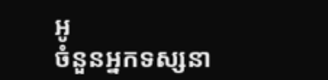អូ
ចំនួនអ្នកទស្សនា